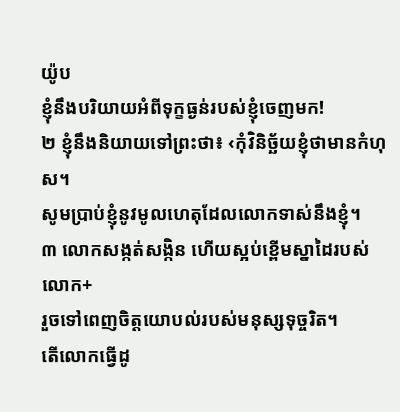យ៉ូប
ខ្ញុំនឹងបរិយាយអំពីទុក្ខធ្ងន់របស់ខ្ញុំចេញមក!
២ ខ្ញុំនឹងនិយាយទៅព្រះថា៖ ‹កុំវិនិច្ឆ័យខ្ញុំថាមានកំហុស។
សូមប្រាប់ខ្ញុំនូវមូលហេតុដែលលោកទាស់នឹងខ្ញុំ។
៣ លោកសង្កត់សង្កិន ហើយស្អប់ខ្ពើមស្នាដៃរបស់លោក+
រួចទៅពេញចិត្តយោបល់របស់មនុស្សទុច្ចរិត។
តើលោកធ្វើដូ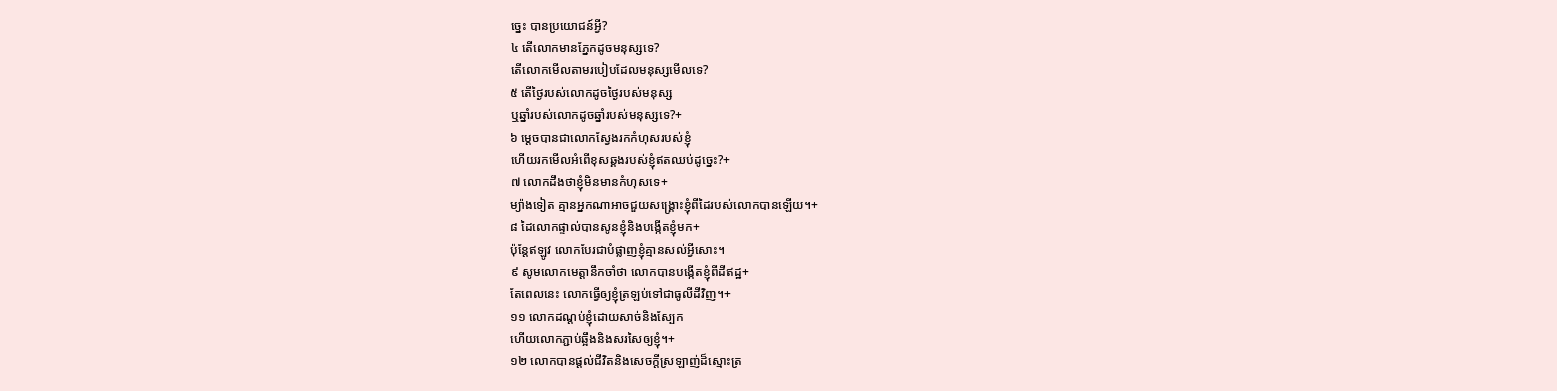ច្នេះ បានប្រយោជន៍អ្វី?
៤ តើលោកមានភ្នែកដូចមនុស្សទេ?
តើលោកមើលតាមរបៀបដែលមនុស្សមើលទេ?
៥ តើថ្ងៃរបស់លោកដូចថ្ងៃរបស់មនុស្ស
ឬឆ្នាំរបស់លោកដូចឆ្នាំរបស់មនុស្សទេ?+
៦ ម្ដេចបានជាលោកស្វែងរកកំហុសរបស់ខ្ញុំ
ហើយរកមើលអំពើខុសឆ្គងរបស់ខ្ញុំឥតឈប់ដូច្នេះ?+
៧ លោកដឹងថាខ្ញុំមិនមានកំហុសទេ+
ម្យ៉ាងទៀត គ្មានអ្នកណាអាចជួយសង្គ្រោះខ្ញុំពីដៃរបស់លោកបានឡើយ។+
៨ ដៃលោកផ្ទាល់បានសូនខ្ញុំនិងបង្កើតខ្ញុំមក+
ប៉ុន្តែឥឡូវ លោកបែរជាបំផ្លាញខ្ញុំគ្មានសល់អ្វីសោះ។
៩ សូមលោកមេត្តានឹកចាំថា លោកបានបង្កើតខ្ញុំពីដីឥដ្ឋ+
តែពេលនេះ លោកធ្វើឲ្យខ្ញុំត្រឡប់ទៅជាធូលីដីវិញ។+
១១ លោកដណ្ដប់ខ្ញុំដោយសាច់និងស្បែក
ហើយលោកភ្ជាប់ឆ្អឹងនិងសរសៃឲ្យខ្ញុំ។+
១២ លោកបានផ្ដល់ជីវិតនិងសេចក្ដីស្រឡាញ់ដ៏ស្មោះត្រ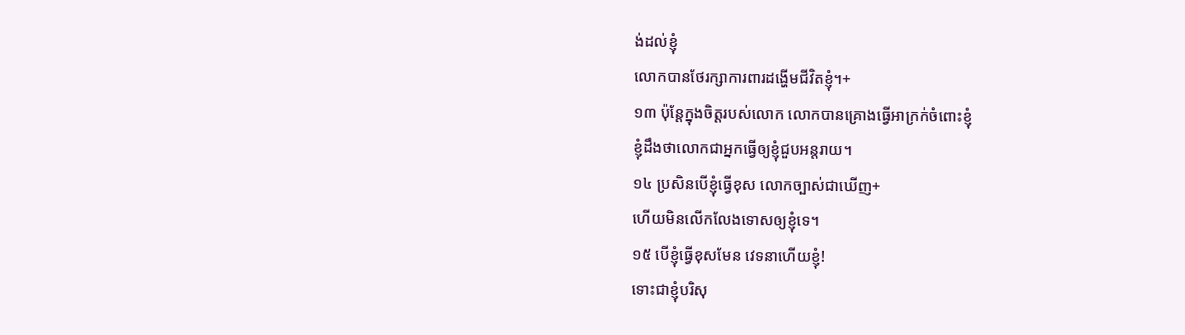ង់ដល់ខ្ញុំ
លោកបានថែរក្សាការពារដង្ហើមជីវិតខ្ញុំ។+
១៣ ប៉ុន្តែក្នុងចិត្តរបស់លោក លោកបានគ្រោងធ្វើអាក្រក់ចំពោះខ្ញុំ
ខ្ញុំដឹងថាលោកជាអ្នកធ្វើឲ្យខ្ញុំជួបអន្តរាយ។
១៤ ប្រសិនបើខ្ញុំធ្វើខុស លោកច្បាស់ជាឃើញ+
ហើយមិនលើកលែងទោសឲ្យខ្ញុំទេ។
១៥ បើខ្ញុំធ្វើខុសមែន វេទនាហើយខ្ញុំ!
ទោះជាខ្ញុំបរិសុ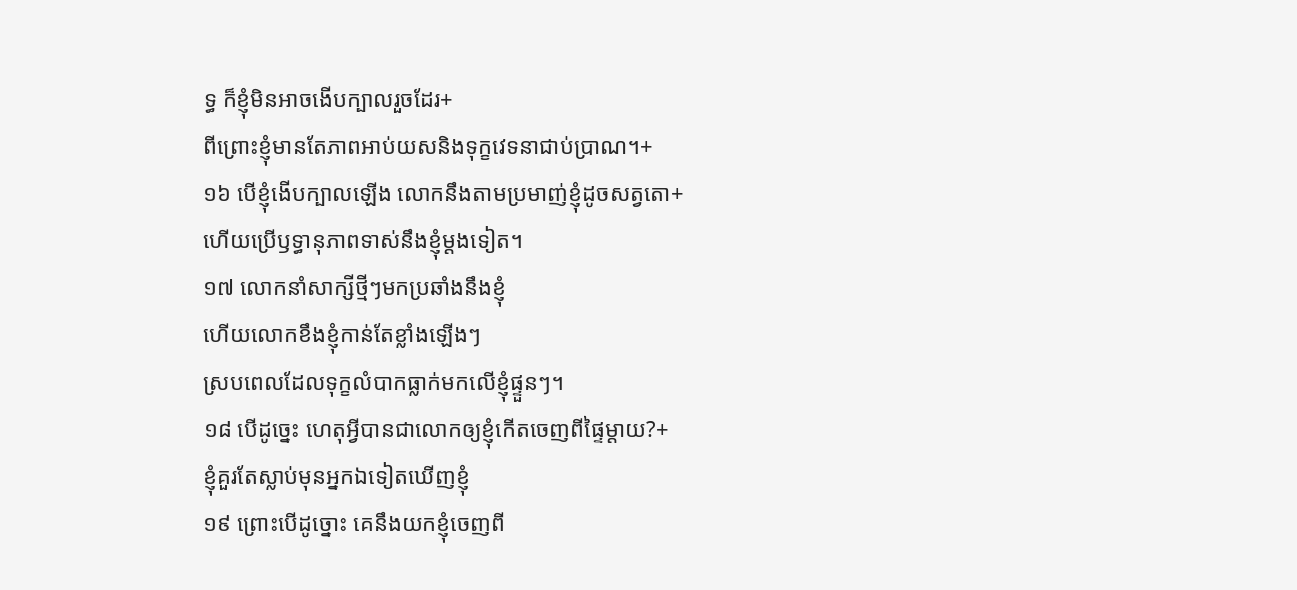ទ្ធ ក៏ខ្ញុំមិនអាចងើបក្បាលរួចដែរ+
ពីព្រោះខ្ញុំមានតែភាពអាប់យសនិងទុក្ខវេទនាជាប់ប្រាណ។+
១៦ បើខ្ញុំងើបក្បាលឡើង លោកនឹងតាមប្រមាញ់ខ្ញុំដូចសត្វតោ+
ហើយប្រើឫទ្ធានុភាពទាស់នឹងខ្ញុំម្ដងទៀត។
១៧ លោកនាំសាក្សីថ្មីៗមកប្រឆាំងនឹងខ្ញុំ
ហើយលោកខឹងខ្ញុំកាន់តែខ្លាំងឡើងៗ
ស្របពេលដែលទុក្ខលំបាកធ្លាក់មកលើខ្ញុំផ្ទួនៗ។
១៨ បើដូច្នេះ ហេតុអ្វីបានជាលោកឲ្យខ្ញុំកើតចេញពីផ្ទៃម្ដាយ?+
ខ្ញុំគួរតែស្លាប់មុនអ្នកឯទៀតឃើញខ្ញុំ
១៩ ព្រោះបើដូច្នោះ គេនឹងយកខ្ញុំចេញពី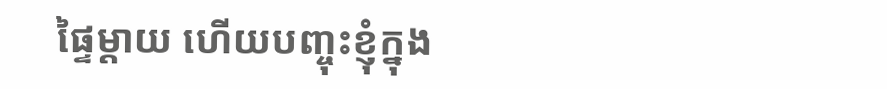ផ្ទៃម្ដាយ ហើយបញ្ចុះខ្ញុំក្នុង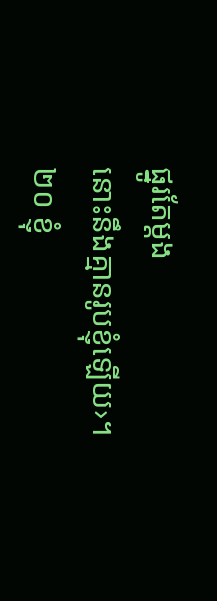ផ្នូរតែម្ដង
នោះនឹងគ្មានរូបខ្ញុំឡើយ›។
២០ ខ្ញុំ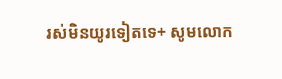រស់មិនយូរទៀតទេ+ សូមលោក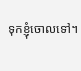ទុកខ្ញុំចោលទៅ។